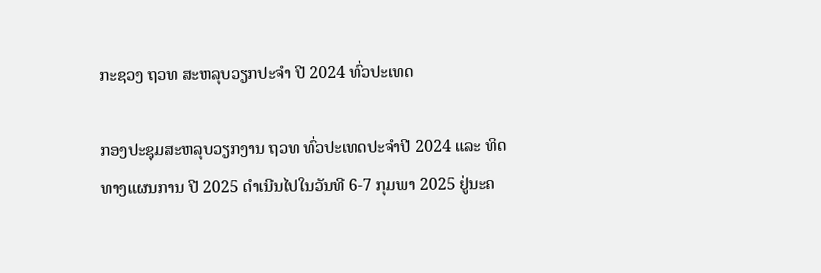ກະຊວງ ຖວທ ສະຫລຸບວຽກປະຈຳ ປີ 2024 ທົ່ວປະເທດ

ກອງປະຊຸມສະຫລຸບວຽກງານ ຖວທ ທົ່ວປະເທດປະຈຳປີ 2024 ແລະ ທິດທາງແຜນການ ປີ 2025 ດຳເນີນໄປໃນວັນທີ 6-7 ກຸມພາ 2025 ຢູ່ນະຄ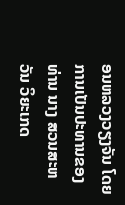ອນຫລວງວຽງຈັນ ໂດຍການເປັນປະທານຂອງ ທ່ານ ນາງ ສວນສະຫວັນ ວິຍະເກດ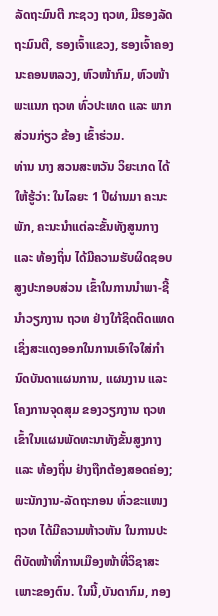ລັດຖະມົນຕີ ກະຊວງ ຖວທ, ມີຮອງລັດຖະມົນຕີ, ຮອງເຈົ້າແຂວງ, ຮອງເຈົ້າຄອງນະຄອນຫລວງ, ຫົວໜ້າກົມ, ຫົວໜ້າພະແນກ ຖວທ ທົ່ວປະເທດ ແລະ ພາກສ່ວນກ່ຽວ ຂ້ອງ ເຂົ້າຮ່ວມ.
ທ່ານ ນາງ ສວນສະຫວັນ ວິຍະເກດ ໄດ້ໃຫ້ຮູ້ວ່າ: ໃນໄລຍະ 1 ປີຜ່ານມາ ຄະນະພັກ, ຄະນະນຳແຕ່ລະຂັ້ນທັງສູນກາງ ແລະ ທ້ອງຖິ່ນ ໄດ້ມີຄວາມຮັບຜິດຊອບສູງປະກອບສ່ວນ ເຂົ້າໃນການນໍາພາ-ຊີ້ນຳວຽກງານ ຖວທ ຢ່າງໃກ້ຊິດຕິດແທດ ເຊິ່ງສະແດງອອກໃນການເອົາໃຈໃສ່ກຳນົດບັນດາແຜນການ, ແຜນງານ ແລະ ໂຄງການຈຸດສຸມ ຂອງວຽກງານ ຖວທ ເຂົ້າໃນແຜນພັດທະນາທັງຂັ້ນສູງກາງ ແລະ ທ້ອງຖິ່ນ ຢ່າງຖືກຕ້ອງສອດຄ່ອງ; ພະນັກງານ-ລັດຖະກອນ ທົ່ວຂະແໜງ ຖວທ ໄດ້ມີຄວາມຫ້າວຫັນ ໃນການປະຕິບັດໜ້າທີ່ການເມືອງໜ້າທີ່ວິຊາສະເພາະຂອງຕົນ. ໃນນີ້,ບັນດາກົມ, ກອງ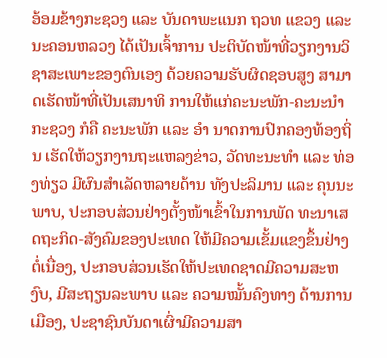ອ້ອມຂ້າງກະຊວງ ແລະ ບັນດາພະແນກ ຖວທ ແຂວງ ແລະ ນະຄອນຫລວງ ໄດ້ເປັນເຈົ້າການ ປະຕິບັດໜ້າທີ່ວຽກງານວິຊາສະເພາະຂອງຕົນເອງ ດ້ວຍຄວາມຮັບຜິດຊອບສູງ ສາມາດເຮັດໜ້າທີ່ເປັນເສນາທິ ການໃຫ້ແກ່ຄະນະພັກ-ຄະນະນຳກະຊວງ ກໍຄື ຄະນະພັກ ແລະ ອຳ ນາດການປົກຄອງທ້ອງຖິ່ນ ເຮັດໃຫ້ວຽກງານຖະແຫລງຂ່າວ, ວັດທະນະທຳ ແລະ ທ່ອງທ່ຽວ ມີຜົນສຳເລັດຫລາຍດ້ານ ທັງປະລິມານ ແລະ ຄຸນນະພາບ, ປະກອບສ່ວນຢ່າງຕັ້ງໜ້າເຂົ້າໃນການພັດ ທະນາເສດຖະກິດ-ສັງຄົມຂອງປະເທດ ໃຫ້ມີຄວາມເຂັ້ມແຂງຂຶ້ນຢ່າງຕໍ່ເນື່ອງ, ປະກອບສ່ວນເຮັດໃຫ້ປະເທດຊາດມີຄວາມສະຫງົບ, ມີສະຖຽນລະພາບ ແລະ ຄວາມໝັ້ນຄົງທາງ ດ້ານການເມືອງ, ປະຊາຊົນບັນດາເຜົ່າມີຄວາມສາ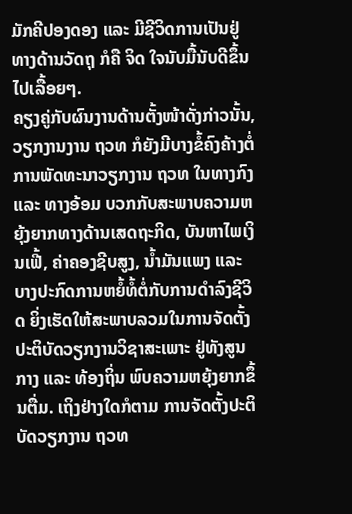ມັກຄີປອງດອງ ແລະ ມີຊີວິດການເປັນຢູ່ທາງດ້ານວັດຖຸ ກໍຄື ຈິດ ໃຈນັບມື້ນັບດີຂຶ້ນໄປເລື້ອຍໆ.
ຄຽງຄູ່ກັບຜົນງານດ້ານຕັ້ງໜ້າດັ່ງກ່າວນັ້ນ, ວຽກງານງານ ຖວທ ກໍຍັງມີບາງຂໍ້ຄົງຄ້າງຕໍ່ການພັດທະນາວຽກງານ ຖວທ ໃນທາງກົງ ແລະ ທາງອ້ອມ ບວກກັບສະພາບຄວາມຫຍຸ້ງຍາກທາງດ້ານເສດຖະກິດ, ບັນຫາໄພເງິນເຟີ້, ຄ່າຄອງຊີບສູງ, ນໍ້າມັນແພງ ແລະ ບາງປະກົດການຫຍໍ້ທໍ້ຕໍ່ກັບການດຳລົງຊີວິດ ຍິ່ງເຮັດໃຫ້ສະພາບລວມໃນການຈັດຕັ້ງປະຕິບັດວຽກງານວິຊາສະເພາະ ຢູ່ທັງສູນ ກາງ ແລະ ທ້ອງຖິ່ນ ພົບຄວາມຫຍຸ້ງຍາກຂຶ້ນຕື່ມ. ເຖິງຢ່າງໃດກໍຕາມ ການຈັດຕັ້ງປະຕິບັດວຽກງານ ຖວທ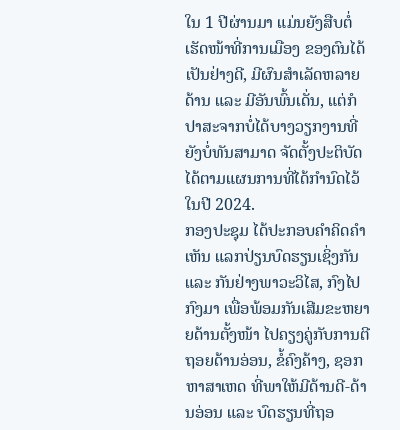ໃນ 1 ປີຜ່ານມາ ແມ່ນຍັງສືບຕໍ່ເຮັດໜ້າທີ່ການເມືອງ ຂອງຕົນໄດ້ເປັນຢ່າງດີ, ມີຜົນສຳເລັດຫລາຍດ້ານ ແລະ ມີອັນພົ້ນເດັ່ນ, ແຕ່ກໍປາສະຈາກບໍ່ໄດ້ບາງວຽກງານທີ່ຍັງບໍ່ທັນສາມາດ ຈັດຕັ້ງປະຕິບັດ ໄດ້ຕາມແຜນການທີ່ໄດ້ກຳນົດໄວ້ ໃນປີ 2024.
ກອງປະຊຸມ ໄດ້ປະກອບຄໍາຄິດຄໍາເຫັນ ແລກປ່ຽນບົດຮຽນເຊິ່ງກັນ ແລະ ກັນຢ່າງພາວະວິໄສ, ກົງໄປ ກົງມາ ເພື່ອພ້ອມກັນເສີມຂະຫຍາຍດ້ານຕັ້ງໜ້າ ໄປຄຽງຄູ່ກັບການຕີຖອຍດ້ານອ່ອນ, ຂໍ້ຄົງຄ້າງ, ຊອກຫາສາເຫດ ທີ່ພາໃຫ້ມີດ້ານດີ-ດ້ານອ່ອນ ແລະ ບົດຮຽນທີ່ຖອ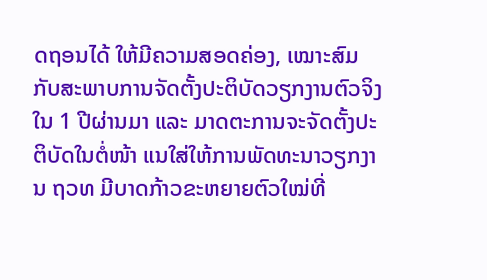ດຖອນໄດ້ ໃຫ້ມີຄວາມສອດຄ່ອງ, ເໝາະສົມກັບສະພາບການຈັດຕັ້ງປະຕິບັດວຽກງານຕົວຈິງ ໃນ 1 ປີຜ່ານມາ ແລະ ມາດຕະການຈະຈັດຕັ້ງປະຕິບັດໃນຕໍ່ໜ້າ ແນໃສ່ໃຫ້ການພັດທະນາວຽກງານ ຖວທ ມີບາດກ້າວຂະຫຍາຍຕົວໃໝ່ທີ່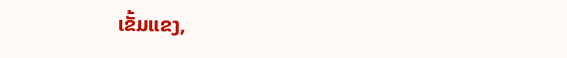ເຂັ້ມແຂງ,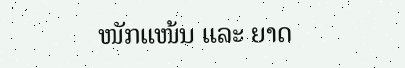ໜັກແໜ້ນ ແລະ ຍາດ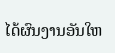ໄດ້ຜົນງານອັນໃຫ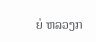ຍ່ ຫລວງກ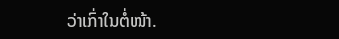ວ່າເກົ່າໃນຕໍ່ໜ້າ.